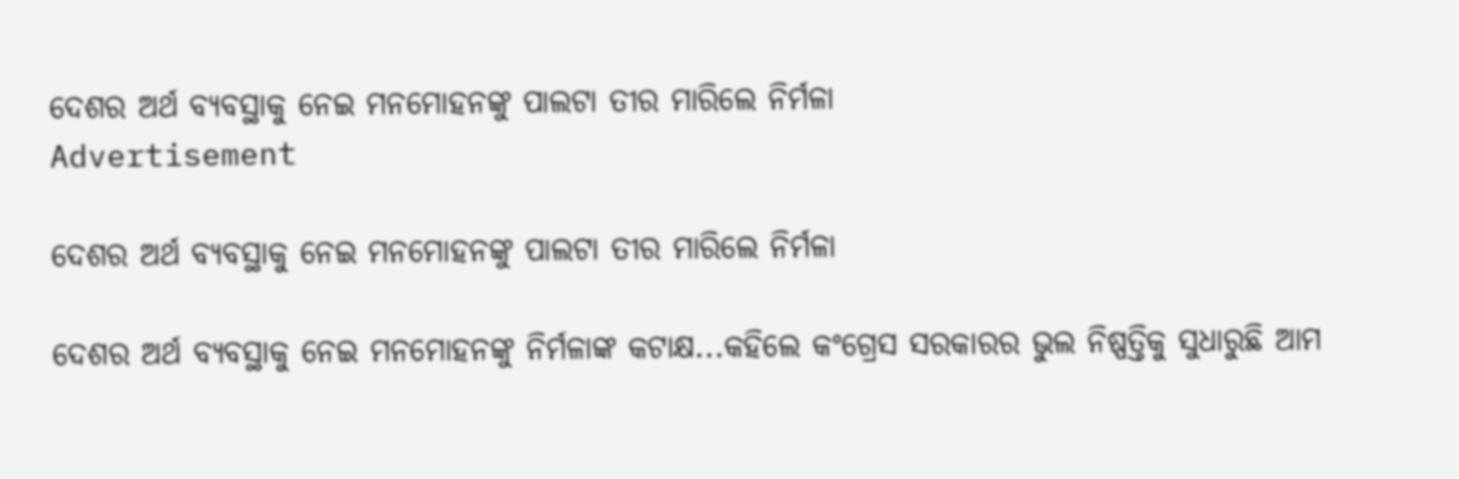ଦେଶର ଅର୍ଥ ବ୍ୟବସ୍ଥାକୁ ନେଇ ମନମୋହନଙ୍କୁ ପାଲଟା ତୀର ମାରିଲେ ନିର୍ମଳା
Advertisement

ଦେଶର ଅର୍ଥ ବ୍ୟବସ୍ଥାକୁ ନେଇ ମନମୋହନଙ୍କୁ ପାଲଟା ତୀର ମାରିଲେ ନିର୍ମଳା

ଦେଶର ଅର୍ଥ ବ୍ୟବସ୍ଥାକୁ ନେଇ ମନମୋହନଙ୍କୁ ନିର୍ମଳାଙ୍କ କଟାକ୍ଷ...କହିଲେ କଂଗ୍ରେସ ସରକାରର ଭୁଲ ନିଷ୍ପତ୍ତିକୁ ସୁଧାରୁଛି ଆମ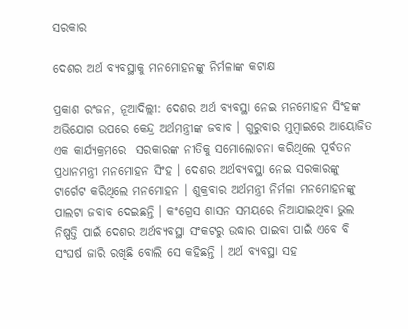ସରକାର

ଦେଶର ଅର୍ଥ ବ୍ୟବସ୍ଥାକୁ ମନମୋହନଙ୍କୁ ନିର୍ମଳାଙ୍କ କଟାକ୍ଷ

ପ୍ରକାଶ ରଂଜନ, ନୂଆଦିଲ୍ଲୀ: ଦେଶର ଅର୍ଥ ବ୍ୟବସ୍ଥା ନେଇ ମନମୋହନ ସିଂହଙ୍କ ଅଭିଯୋଗ ଉପରେ କେନ୍ଦ୍ର ଅର୍ଥମନ୍ତ୍ରୀଙ୍କ ଜବାବ । ଗୁରୁବାର ମୁମ୍ବାଇରେ ଆୟୋଜିତ ଏକ କାର୍ଯ୍ୟକ୍ରମରେ  ସରକାରଙ୍କ ନୀତିକୁ ସମୋଲୋଚନା କରିଥିଲେ ପୂର୍ବତନ ପ୍ରଧାନମନ୍ତ୍ରୀ ମନମୋହନ ସିଂହ । ଦେଶର ଅର୍ଥବ୍ୟବସ୍ଥା ନେଇ ସରକାରଙ୍କୁ ଟାର୍ଗେଟ କରିଥିଲେ ମନମୋହନ । ଶୁକ୍ରବାର ଅର୍ଥମନ୍ତ୍ରୀ ନିର୍ମଳା ମନମୋହନଙ୍କୁ ପାଲଟା ଜବାବ ଦେଇଛନ୍ତି । କଂଗ୍ରେସ ଶାସନ ସମୟରେ ନିଆଯାଇଥିବା ଭୁଲ ନିଷ୍ପତ୍ତି ପାଇଁ ଦେଶର ଅର୍ଥବ୍ୟବସ୍ଥା ସଂକଟରୁ ଉଦ୍ଧାର ପାଇବା ପାଇଁ ଏବେ ବି ସଂଘର୍ଷ ଜାରି ରଖିଛି ବୋଲି ସେ କହିଛନ୍ତି । ଅର୍ଥ ବ୍ୟବସ୍ଥା ସହ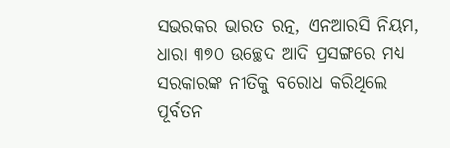ସଭରକର ଭାରତ ରତ୍ନ, ଏନଆରସି ନିୟମ, ଧାରା ୩୭୦ ଉଚ୍ଛେଦ ଆଦି ପ୍ରସଙ୍ଗରେ ମଧ୍ୟ ସରକାରଙ୍କ ନୀତିକୁ ବରୋଧ କରିଥିଲେ ପୂର୍ବତନ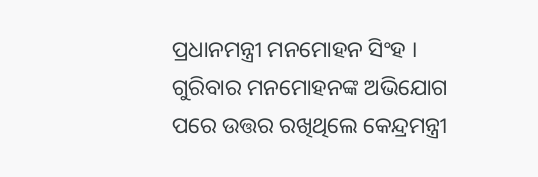ପ୍ରଧାନମନ୍ତ୍ରୀ ମନମୋହନ ସିଂହ । ଗୁରିବାର ମନମୋହନଙ୍କ ଅଭିଯୋଗ ପରେ ଉତ୍ତର ରଖିଥିଲେ କେନ୍ଦ୍ରମନ୍ତ୍ରୀ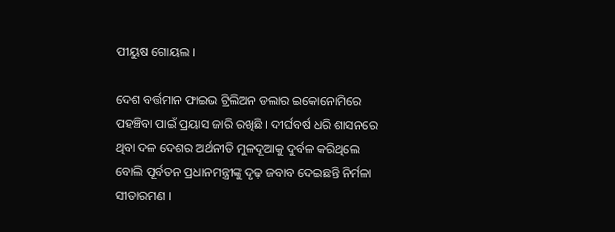ପୀୟୁଷ ଗୋୟଲ ।

ଦେଶ ବର୍ତ୍ତମାନ ଫାଇଭ ଟ୍ରିଲିଅନ ଡଲାର ଇକୋନୋମିରେ ପହଞ୍ଚିବା ପାଇଁ ପ୍ରୟାସ ଜାରି ରଖିଛି । ଦୀର୍ଘବର୍ଷ ଧରି ଶାସନରେ ଥିବା ଦଳ ଦେଶର ଅର୍ଥନୀତି ମୁଳଦୂଆକୁ ଦୁର୍ବଳ କରିଥିଲେ ବୋଲି ପୂର୍ବତନ ପ୍ରଧାନମନ୍ତ୍ରୀଙ୍କୁ ଦୃଢ଼ ଜବାବ ଦେଇଛନ୍ତି ନିର୍ମଳା ସୀତାରମଣ ।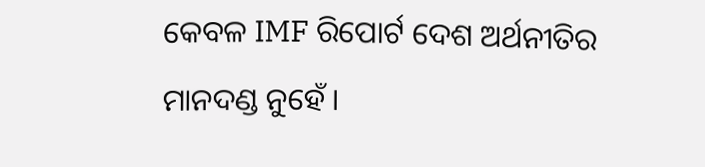କେବଳ IMF ରିପୋର୍ଟ ଦେଶ ଅର୍ଥନୀତିର ମାନଦଣ୍ଡ ନୁହେଁ ।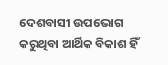ଦେଶବାସୀ ଉପଭୋଗ କରୁଥିବା ଆର୍ଥିକ ବିକାଶ ହିଁ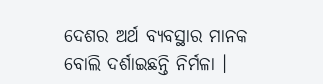ଦେଶର ଅର୍ଥ ବ୍ୟବସ୍ଥାର ମାନକ ବୋଲି ଦର୍ଶାଇଛନ୍ତି ନିର୍ମଳା ।